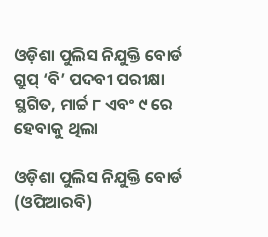ଓଡ଼ିଶା ପୁଲିସ ନିଯୁକ୍ତି ବୋର୍ଡ ଗ୍ରୁପ୍ ‘ବି’ ପଦବୀ ପରୀକ୍ଷା ସ୍ଥଗିତ, ମାର୍ଚ୍ଚ ୮ ଏବଂ ୯ ରେ ହେବାକୁ ଥିଲା

ଓଡ଼ିଶା ପୁଲିସ ନିଯୁକ୍ତି ବୋର୍ଡ (ଓପିଆରବି)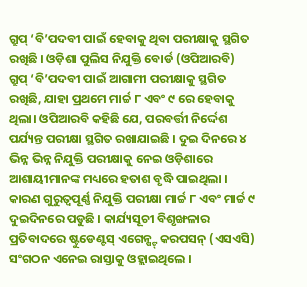ଗ୍ରୁପ୍ ‘ବି’ପଦବୀ ପାଇଁ ହେବାକୁ ଥିବା ପରୀକ୍ଷାକୁ ସ୍ଥଗିତ ରଖିଛି । ଓଡ଼ିଶା ପୁଲିସ ନିଯୁକ୍ତି ବୋର୍ଡ (ଓପିଆରବି) ଗ୍ରୁପ୍ ‘ବି’ପଦବୀ ପାଇଁ ଆଗାମୀ ପରୀକ୍ଷାକୁ ସ୍ଥଗିତ ରଖିଛି, ଯାହା ପ୍ରଥମେ ମାର୍ଚ୍ଚ ୮ ଏବଂ ୯ ରେ ହେବାକୁ ଥିଲା। ଓପିଆରବି କହିଛି ଯେ, ପରବର୍ତ୍ତୀ ନିର୍ଦ୍ଦେଶ ପର୍ଯ୍ୟନ୍ତ ପରୀକ୍ଷା ସ୍ଥଗିତ ରଖାଯାଇଛି । ଦୁଇ ଦିନରେ ୪ ଭିନ୍ନ ଭିନ୍ନ ନିଯୁକ୍ତି ପରୀକ୍ଷାକୁ ନେଇ ଓଡ଼ିଶାରେ ଆଶାୟୀମାନଙ୍କ ମଧ୍ୟରେ ହତାଶ ବୃଦ୍ଧି ପାଇଥିଲା । କାରଣ ଗୁରୁତ୍ୱପୂର୍ଣ୍ଣ ନିଯୁକ୍ତି ପରୀକ୍ଷା ମାର୍ଚ୍ଚ ୮ ଏବଂ ମାର୍ଚ୍ଚ ୯ ଦୁଇଦିନରେ ପଡୁଛି । କାର୍ଯ୍ୟସୂଚୀ ବିଶୃଙ୍ଖଳାର ପ୍ରତିବାଦରେ ଷ୍ଟୁଡେଣ୍ଟସ୍ ଏଗେନ୍ଷ୍ଟ୍ କରପସନ୍ (ଏସଏସି) ସଂଗଠନ ଏନେଇ ରାସ୍ତାକୁ ଓହ୍ଲାଇଥିଲେ ।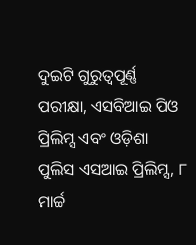ଦୁଇଟି ଗୁରୁତ୍ୱପୂର୍ଣ୍ଣ ପରୀକ୍ଷା, ଏସବିଆଇ ପିଓ ପ୍ରିଲିମ୍ସ ଏବଂ ଓଡ଼ିଶା ପୁଲିସ ଏସଆଇ ପ୍ରିଲିମ୍ସ, ୮ ମାର୍ଚ୍ଚ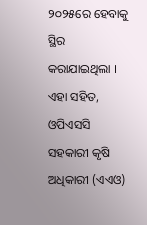୨୦୨୫ରେ ହେବାକୁ ସ୍ଥିର କରାଯାଇଥିଲା । ଏହା ସହିତ, ଓପିଏସସି ସହକାରୀ କୃଷି ଅଧିକାରୀ (ଏଏଓ)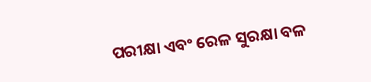ପରୀକ୍ଷା ଏବଂ ରେଳ ସୁରକ୍ଷା ବଳ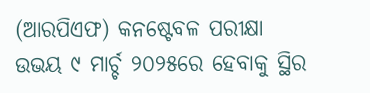(ଆରପିଏଫ) କନଷ୍ଟେବଳ ପରୀକ୍ଷା ଉଭୟ ୯ ମାର୍ଚ୍ଚ ୨୦୨୫ରେ ହେବାକୁ ସ୍ଥିର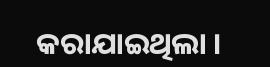କରାଯାଇଥିଲା ।